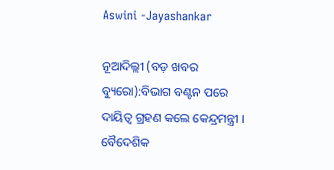Aswini -Jayashankar

ନୂଆଦିଲ୍ଲୀ (ବଡ଼ ଖବର ବ୍ୟୁରୋ):ବିଭାଗ ବଣ୍ଟନ ପରେ ଦାୟିତ୍ବ ଗ୍ରହଣ କଲେ କେନ୍ଦ୍ରମନ୍ତ୍ରୀ । ବୈଦେଶିକ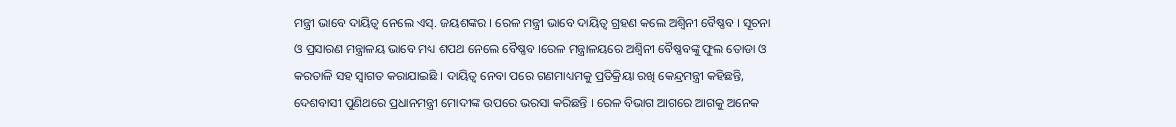ମନ୍ତ୍ରୀ ଭାବେ ଦାୟିତ୍ବ ନେଲେ ଏସ୍‌. ଜୟଶଙ୍କର । ରେଳ ମନ୍ତ୍ରୀ ଭାବେ ଦାୟିତ୍ବ ଗ୍ରହଣ କଲେ ଅଶ୍ବିନୀ ବୈଷ୍ଣବ । ସୂଚନା ଓ ପ୍ରସାରଣ ମନ୍ତ୍ରାଳୟ ଭାବେ ମଧ୍ୟ ଶପଥ ନେଲେ ବୈଷ୍ଣବ ।ରେଳ ମନ୍ତ୍ରାଳୟରେ ଅଶ୍ୱିନୀ ବୈଷ୍ଣବଙ୍କୁ ଫୁଲ ତୋଡା ଓ କରତାଳି ସହ ସ୍ୱାଗତ କରାଯାଇଛି । ଦାୟିତ୍ୱ ନେବା ପରେ ଗଣମାଧ୍ୟମକୁ ପ୍ରତିକ୍ରିୟା ରଖି କେନ୍ଦ୍ରମନ୍ତ୍ରୀ କହିଛନ୍ତି, ଦେଶବାସୀ ପୁଣିଥରେ ପ୍ରଧାନମନ୍ତ୍ରୀ ମୋଦୀଙ୍କ ଉପରେ ଭରସା କରିଛନ୍ତି । ରେଳ ବିଭାଗ ଆଗରେ ଆଗକୁ ଅନେକ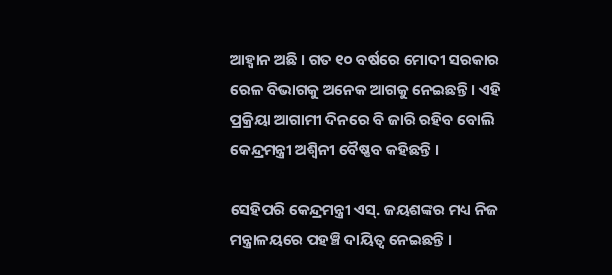ଆହ୍ୱାନ ଅଛି । ଗତ ୧୦ ବର୍ଷରେ ମୋଦୀ ସରକାର ରେଳ ବିଭାଗକୁ ଅନେକ ଆଗକୁ ନେଇଛନ୍ତି । ଏହି ପ୍ରକ୍ରିୟା ଆଗାମୀ ଦିନରେ ବି ଜାରି ରହିବ ବୋଲି କେନ୍ଦ୍ରମନ୍ତ୍ରୀ ଅଶ୍ୱିନୀ ବୈଷ୍ଣବ କହିଛନ୍ତି ।

ସେହିପରି କେନ୍ଦ୍ରମନ୍ତ୍ରୀ ଏସ୍. ଜୟଶଙ୍କର ମଧ୍ୟ ନିଜ ମନ୍ତ୍ରାଳୟରେ ପହଞ୍ଚି ଦାୟିତ୍ୱ ନେଇଛନ୍ତି ।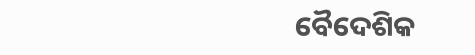ବୈଦେଶିକ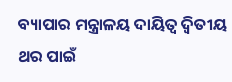ବ୍ୟାପାର ମନ୍ତ୍ରାଳୟ ଦାୟିତ୍ୱ ଦ୍ୱିତୀୟ ଥର ପାଇଁ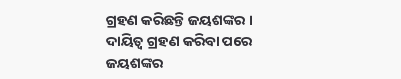ଗ୍ରହଣ କରିଛନ୍ତି ଜୟଶଙ୍କର । ଦାୟିତ୍ୱ ଗ୍ରହଣ କରିବା ପରେ ଜୟଶଙ୍କର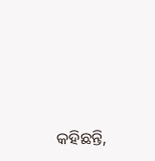କହିଛନ୍ତି,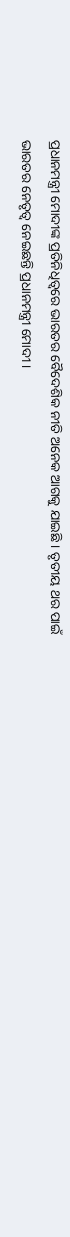ପ୍ରଧାନମନ୍ତ୍ରୀ ମୋଦୀଙ୍କ ପ୍ରତିନିଧିତ୍ୱରେ ଭାରତର ବୈଦେଶିକ ନୀତି ଅନେକ ଆଗକୁ ଯାଇଛି । ତୃତୀୟ ଥର ପାଇଁ ଭାରତର ନେତୃତ୍ୱ ନେଇଛନ୍ତି ପ୍ରଧାନମନ୍ତ୍ରୀ ମୋଦୀ ।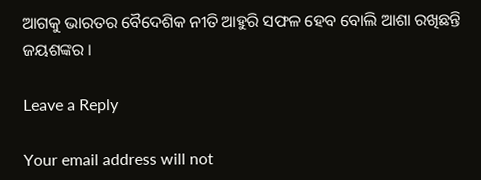ଆଗକୁ ଭାରତର ବୈଦେଶିକ ନୀତି ଆହୁରି ସଫଳ ହେବ ବୋଲି ଆଶା ରଖିଛନ୍ତି ଜୟଶଙ୍କର ।

Leave a Reply

Your email address will not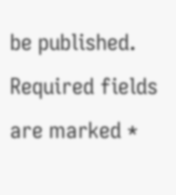be published. Required fields are marked *